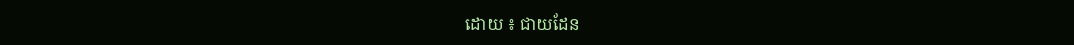ដោយ ៖ ជាយដែន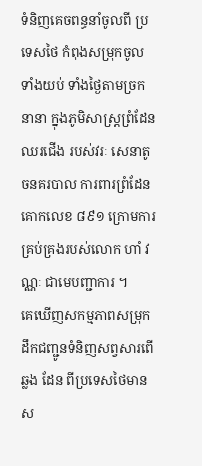ទំនិញគេចពន្ធនាំចូលពី ប្រទេសថៃ កំពុងសម្រុកចូល ទាំងយប់ ទាំងថ្ងៃតាមច្រកនានា ក្នុងភូមិសាស្ត្រព្រំដែនឈរជើង របស់វរៈ សេនាតូចនគរបាល ការពារព្រំដែនគោកលេខ ៨៩១ ក្រោមការ គ្រប់គ្រងរបស់លោក ហាំ វណ្ណៈ ជាមេបញ្ជាការ ។
គេឃើញសកម្មភាពសម្រុកដឹកជញ្ជូនទំនិញសព្វសារពើឆ្លង ដែន ពីប្រទេសថៃមានស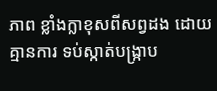ភាព ខ្លាំងក្លាខុសពីសព្វដង ដោយ គ្មានការ ទប់ស្កាត់បង្ក្រាប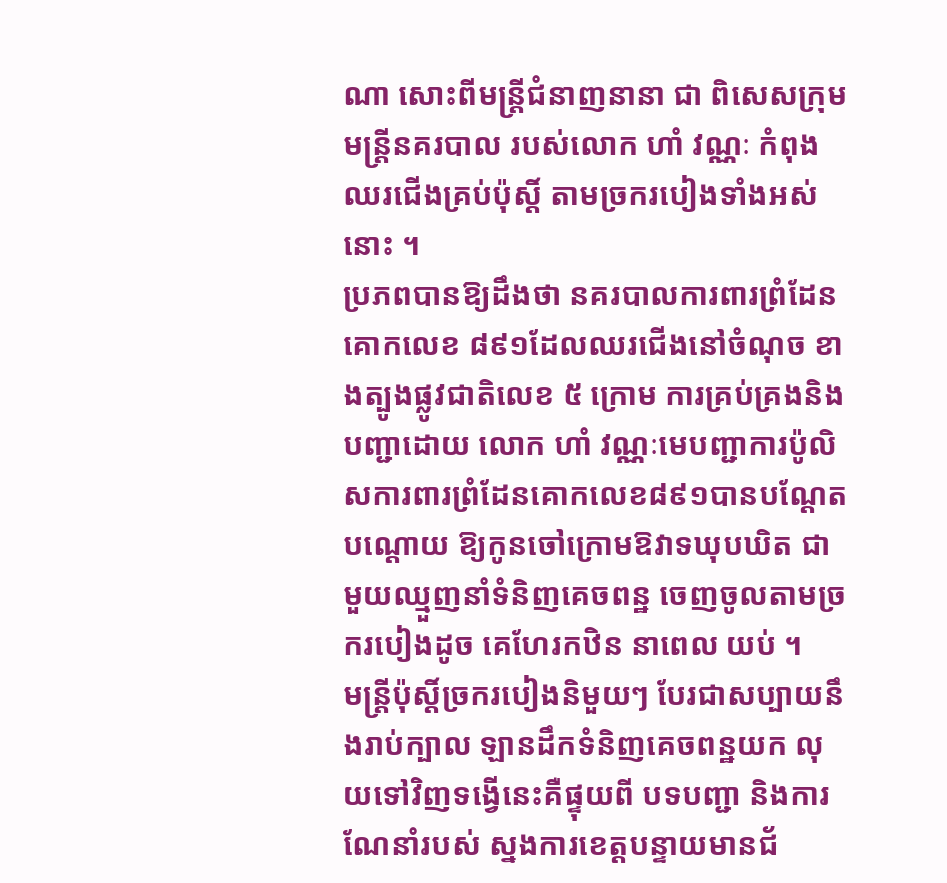ណា សោះពីមន្ត្រីជំនាញនានា ជា ពិសេសក្រុម មន្ត្រីនគរបាល របស់លោក ហាំ វណ្ណៈ កំពុង ឈរជើងគ្រប់ប៉ុស្តិ៍ តាមច្រករបៀងទាំងអស់នោះ ។
ប្រភពបានឱ្យដឹងថា នគរបាលការពារព្រំដែនគោកលេខ ៨៩១ដែលឈរជើងនៅចំណុច ខាងត្បូងផ្លូវជាតិលេខ ៥ ក្រោម ការគ្រប់គ្រងនិងបញ្ជាដោយ លោក ហាំ វណ្ណៈមេបញ្ជាការប៉ូលិសការពារព្រំដែនគោកលេខ៨៩១បានបណ្តែត បណ្តោយ ឱ្យកូនចៅក្រោមឱវាទឃុបឃិត ជាមួយឈ្មួញនាំទំនិញគេចពន្ឋ ចេញចូលតាមច្រករបៀងដូច គេហែរកឋិន នាពេល យប់ ។
មន្ត្រីប៉ុស្តិ៍ច្រករបៀងនិមួយៗ បែរជាសប្បាយនឹងរាប់ក្បាល ឡានដឹកទំនិញគេចពន្ឋយក លុយទៅវិញទង្វើនេះគឺផ្ទុយពី បទបញ្ជា និងការណែនាំរបស់ ស្នងការខេត្តបន្ទាយមានជ័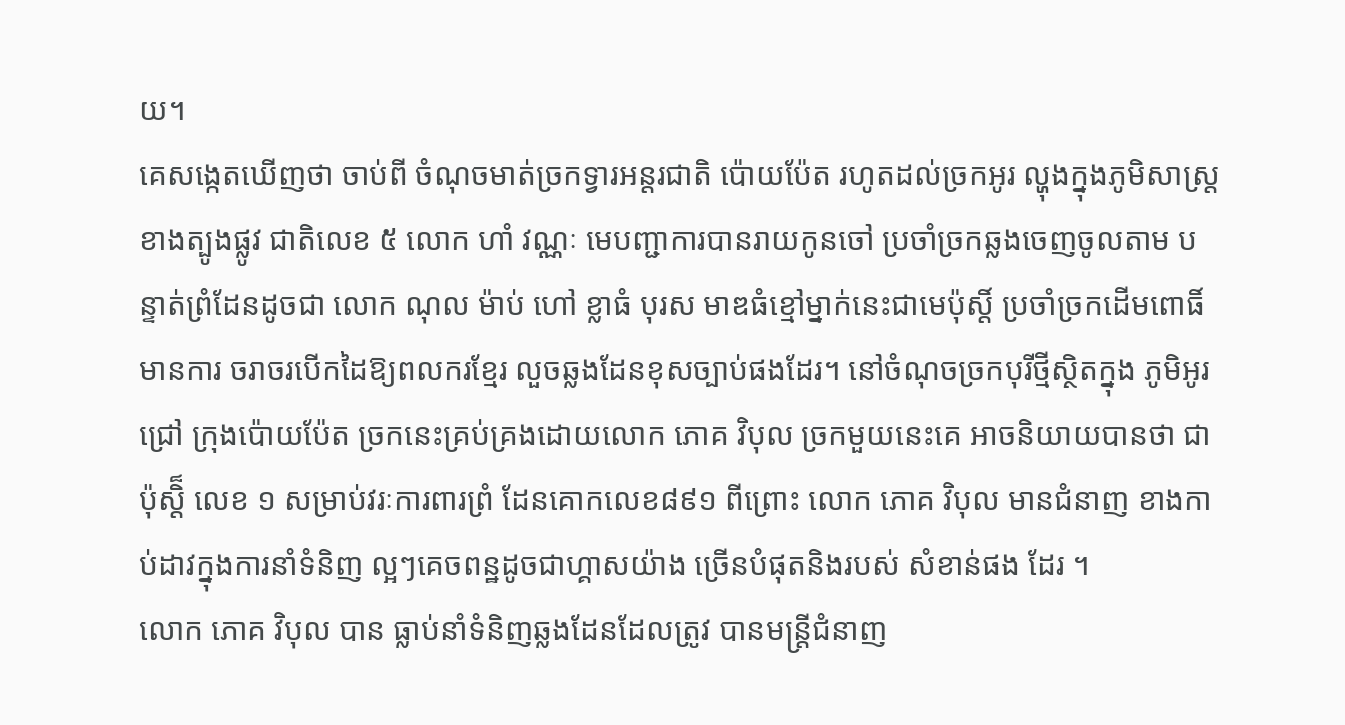យ។
គេសង្កេតឃើញថា ចាប់ពី ចំណុចមាត់ច្រកទ្វារអន្តរជាតិ ប៉ោយប៉ែត រហូតដល់ច្រកអូរ ល្ហុងក្នុងភូមិសាស្ត្រខាងត្បូងផ្លូវ ជាតិលេខ ៥ លោក ហាំ វណ្ណៈ មេបញ្ជាការបានរាយកូនចៅ ប្រចាំច្រកឆ្លងចេញចូលតាម បន្ទាត់ព្រំដែនដូចជា លោក ណុល ម៉ាប់ ហៅ ខ្លាធំ បុរស មាឌធំខ្មៅម្នាក់នេះជាមេប៉ុស្តិ៍ ប្រចាំច្រកដើមពោធិ៍ មានការ ចរាចរបើកដៃឱ្យពលករខ្មែរ លួចឆ្លងដែនខុសច្បាប់ផងដែរ។ នៅចំណុចច្រកបុរីថ្មីស្ថិតក្នុង ភូមិអូរជ្រៅ ក្រុងប៉ោយប៉ែត ច្រកនេះគ្រប់គ្រងដោយលោក ភោគ វិបុល ច្រកមួយនេះគេ អាចនិយាយបានថា ជាប៉ុស្តិ៏ លេខ ១ សម្រាប់វរៈការពារព្រំ ដែនគោកលេខ៨៩១ ពីព្រោះ លោក ភោគ វិបុល មានជំនាញ ខាងកាប់ដាវក្នុងការនាំទំនិញ ល្អៗគេចពន្ឋដូចជាហ្គាសយ៉ាង ច្រើនបំផុតនិងរបស់ សំខាន់ផង ដែរ ។
លោក ភោគ វិបុល បាន ធ្លាប់នាំទំនិញឆ្លងដែនដែលត្រូវ បានមន្ត្រីជំនាញ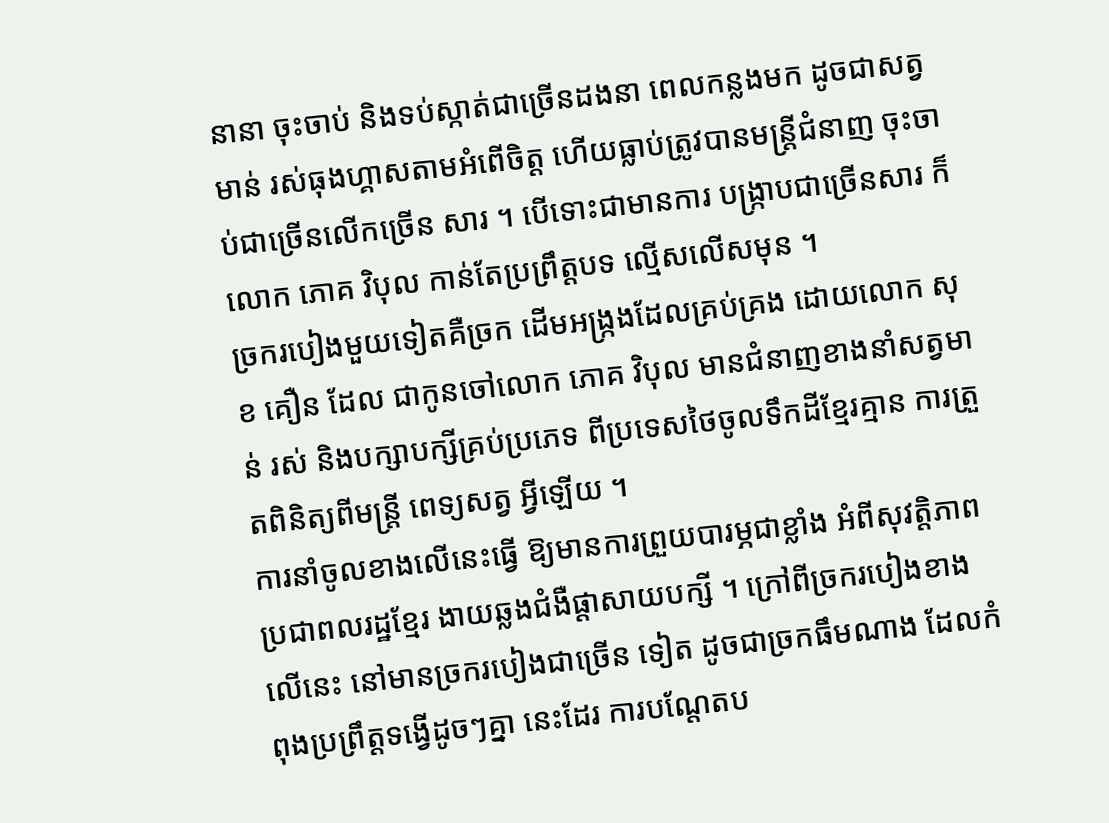នានា ចុះចាប់ និងទប់ស្កាត់ជាច្រើនដងនា ពេលកន្លងមក ដូចជាសត្វមាន់ រស់ធុងហ្គាសតាមអំពើចិត្ត ហើយធ្លាប់ត្រូវបានមន្ត្រីជំនាញ ចុះចាប់ជាច្រើនលើកច្រើន សារ ។ បើទោះជាមានការ បង្ក្រាបជាច្រើនសារ ក៏លោក ភោគ វិបុល កាន់តែប្រព្រឹត្តបទ ល្មើសលើសមុន ។
ច្រករបៀងមួយទៀតគឺច្រក ដើមអង្ក្រងដែលគ្រប់គ្រង ដោយលោក សុខ គឿន ដែល ជាកូនចៅលោក ភោគ វិបុល មានជំនាញខាងនាំសត្វមាន់ រស់ និងបក្សាបក្សីគ្រប់ប្រភេទ ពីប្រទេសថៃចូលទឹកដីខ្មែរគ្មាន ការត្រួតពិនិត្យពីមន្ត្រី ពេទ្យសត្វ អ្វីឡើយ ។
ការនាំចូលខាងលើនេះធ្វើ ឱ្យមានការព្រួយបារម្ភជាខ្លាំង អំពីសុវត្តិភាព ប្រជាពលរដ្ឋខ្មែរ ងាយឆ្លងជំងឺផ្តាសាយបក្សី ។ ក្រៅពីច្រករបៀងខាងលើនេះ នៅមានច្រករបៀងជាច្រើន ទៀត ដូចជាច្រកធឹមណាង ដែលកំពុងប្រព្រឹត្តទង្វើដូចៗគ្នា នេះដែរ ការបណ្តែតប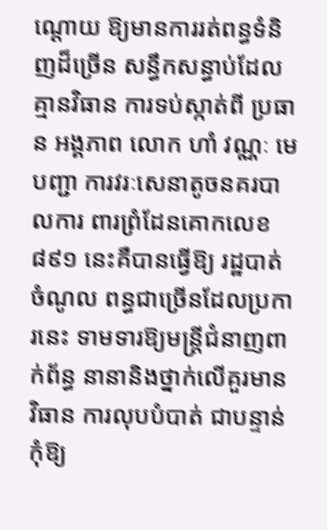ណ្តោយ ឱ្យមានការរត់ពន្ធទំនិញដ៏ច្រើន សន្ធឹកសន្ធាប់ដែលគ្មានវិធាន ការទប់ស្កាត់ពី ប្រធាន អង្គភាព លោក ហាំ វណ្ណៈ មេបញ្ជា ការវរៈសេនាតូចនគរបាលការ ពារព្រំដែនគោកលេខ៨៩១ នេះគឺបានធ្វើឱ្យ រដ្ឋបាត់ចំណូល ពន្ធជាច្រើនដែលប្រការនេះ ទាមទារឱ្យមន្ត្រីជំនាញពាក់ព័ន្ធ នានានិងថ្នាក់លើគួរមានវិធាន ការលុបបំបាត់ ជាបន្ទាន់កុំឱ្យ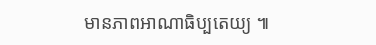មានភាពអាណាធិប្បតេយ្យ ៕